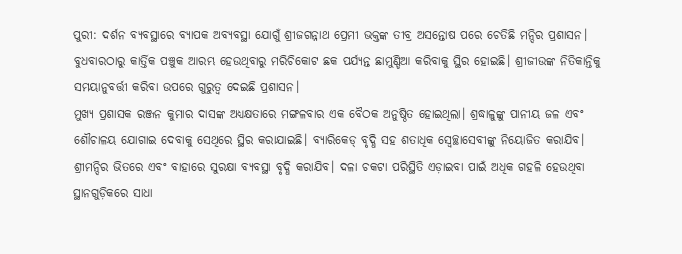ପୁରୀ: ଦର୍ଶନ ବ୍ୟବସ୍ଥାରେ ବ୍ୟାପକ ଅବ୍ୟବସ୍ଥା ଯୋଗୁଁ ଶ୍ରୀଜଗନ୍ନାଥ ପ୍ରେମୀ ଭକ୍ତଙ୍କ ତୀବ୍ର ଅସନ୍ତୋଷ ପରେ ଚେତିଛି ମନ୍ଦିର ପ୍ରଶାସନ। ବୁଧବାରଠାରୁ କାର୍ତ୍ତିକ ପଞ୍ଚୁକ ଆରମ୍ଭ ହେଉଥିବାରୁ ମରିଚିକୋଟ ଛକ ପର୍ଯ୍ୟନ୍ତ ଛାମୁଣ୍ଡିଆ କରିବାକୁ ସ୍ଥିର ହୋଇଛି। ଶ୍ରୀଜୀଉଙ୍କ ନିତିକାନ୍ତିକୁ ସମୟାନୁବର୍ତ୍ତୀ କରିବା ଉପରେ ଗୁରୁତ୍ବ ଦେଇଛି ପ୍ରଶାସନ।
ମୁଖ୍ୟ ପ୍ରଶାସକ ରଞ୍ଜନ କୁମାର ଦାସଙ୍କ ଅଧ୍ୟକ୍ଷତାରେ ମଙ୍ଗଳବାର ଏକ ବୈଠକ ଅନୁଷ୍ଠିତ ହୋଇଥିଲା। ଶ୍ରଦ୍ଧାଳୁଙ୍କୁ ପାନୀୟ ଜଳ ଏବଂ ଶୌଚାଳୟ ଯୋଗାଇ ଦେବାକୁ ସେଥିରେ ସ୍ଥିର କରାଯାଇଛି। ବ୍ୟାରିକେଡ୍ ବୃଦ୍ଧି ସହ ଶତାଧିକ ସ୍ବେଚ୍ଛାସେବୀଙ୍କୁ ନିୟୋଜିତ କରାଯିବ। ଶ୍ରୀମନ୍ଦିର ଭିତରେ ଏବଂ ବାହାରେ ସୁରକ୍ଷା ବ୍ୟବସ୍ଥା ବୃଦ୍ଧି କରାଯିବ। ଦଳା ଚକଟା ପରିସ୍ଥିତି ଏଡ଼ାଇବା ପାଇଁ ଅଧିକ ଗହଳି ହେଉଥିବା ସ୍ଥାନଗୁଡ଼ିକରେ ସାଧା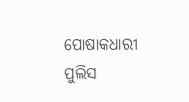ପୋଷାକଧାରୀ ପୁଲିସ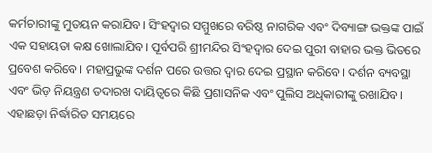କର୍ମଚାରୀଙ୍କୁ ମୁତୟନ କରାଯିବ। ସିଂହଦ୍ବାର ସମ୍ମୁଖରେ ବରିଷ୍ଠ ନାଗରିକ ଏବଂ ଦିବ୍ୟାଙ୍ଗ ଭକ୍ତଙ୍କ ପାଇଁ ଏକ ସହାୟତା କକ୍ଷ ଖୋଲାଯିବ। ପୂର୍ବପରି ଶ୍ରୀମନ୍ଦିର ସିଂହଦ୍ବାର ଦେଇ ପୁରୀ ବାହାର ଭକ୍ତ ଭିତରେ ପ୍ରବେଶ କରିବେ। ମହାପ୍ରଭୁଙ୍କ ଦର୍ଶନ ପରେ ଉତ୍ତର ଦ୍ବାର ଦେଇ ପ୍ରସ୍ଥାନ କରିବେ। ଦର୍ଶନ ବ୍ୟବସ୍ଥା ଏବଂ ଭିଡ଼ ନିୟନ୍ତ୍ରଣ ତଦାରଖ ଦାୟିତ୍ବରେ କିଛି ପ୍ରଶାସନିକ ଏବଂ ପୁଲିସ ଅଧିକାରୀଙ୍କୁ ରଖାଯିବ। ଏହାଛଡ଼ା ନିର୍ଦ୍ଧାରିତ ସମୟରେ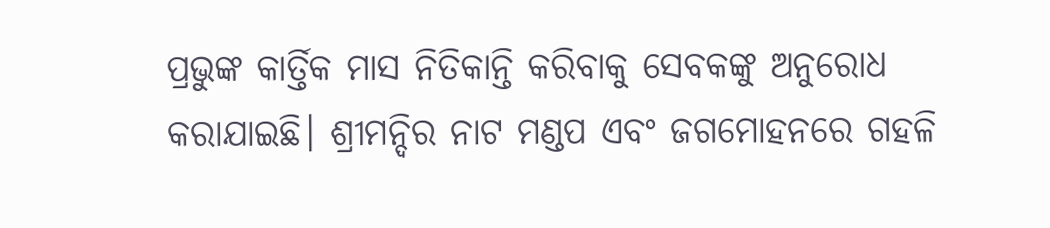ପ୍ରଭୁଙ୍କ କାର୍ତ୍ତିକ ମାସ ନିତିକାନ୍ତି କରିବାକୁ ସେବକଙ୍କୁ ଅନୁରୋଧ କରାଯାଇଛି। ଶ୍ରୀମନ୍ଦିର ନାଟ ମଣ୍ଡପ ଏବଂ ଜଗମୋହନରେ ଗହଳି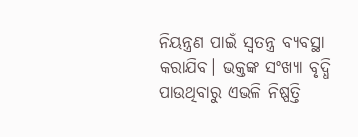ନିୟନ୍ତ୍ରଣ ପାଇଁ ସ୍ବତନ୍ତ୍ର ବ୍ୟବସ୍ଥା କରାଯିବ। ଭକ୍ତଙ୍କ ସଂଖ୍ୟା ବୃଦ୍ଧି ପାଉଥିବାରୁ ଏଭଳି ନିଷ୍ପତ୍ତି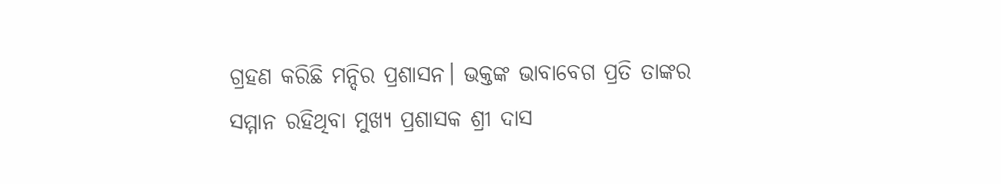ଗ୍ରହଣ କରିଛି ମନ୍ଦିର ପ୍ରଶାସନ। ଭକ୍ତଙ୍କ ଭାବାବେଗ ପ୍ରତି ତାଙ୍କର ସମ୍ମାନ ରହିଥିବା ମୁଖ୍ୟ ପ୍ରଶାସକ ଶ୍ରୀ ଦାସ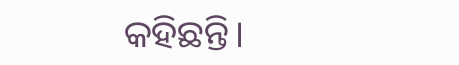କହିଛନ୍ତି।